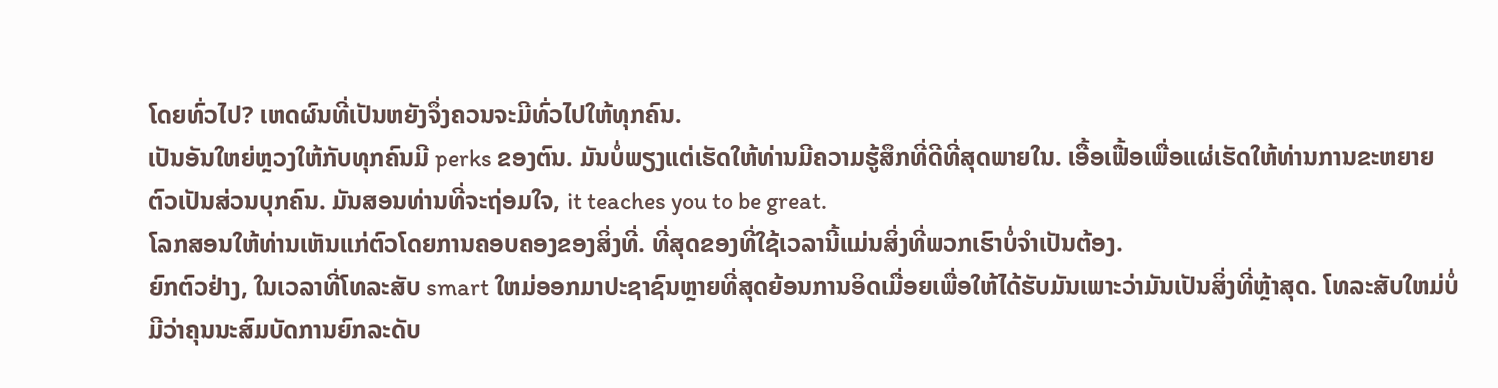ໂດຍທົ່ວໄປ? ເຫດຜົນທີ່ເປັນຫຍັງຈຶ່ງຄວນຈະມີທົ່ວໄປໃຫ້ທຸກຄົນ.
ເປັນອັນໃຫຍ່ຫຼວງໃຫ້ກັບທຸກຄົນມີ perks ຂອງຕົນ. ມັນບໍ່ພຽງແຕ່ເຮັດໃຫ້ທ່ານມີຄວາມຮູ້ສຶກທີ່ດີທີ່ສຸດພາຍໃນ. ເອື້ອເຟື້ອເພື່ອແຜ່ເຮັດໃຫ້ທ່ານການຂະຫຍາຍຕົວເປັນສ່ວນບຸກຄົນ. ມັນສອນທ່ານທີ່ຈະຖ່ອມໃຈ, it teaches you to be great.
ໂລກສອນໃຫ້ທ່ານເຫັນແກ່ຕົວໂດຍການຄອບຄອງຂອງສິ່ງທີ່. ທີ່ສຸດຂອງທີ່ໃຊ້ເວລານີ້ແມ່ນສິ່ງທີ່ພວກເຮົາບໍ່ຈໍາເປັນຕ້ອງ.
ຍົກຕົວຢ່າງ, ໃນເວລາທີ່ໂທລະສັບ smart ໃຫມ່ອອກມາປະຊາຊົນຫຼາຍທີ່ສຸດຍ້ອນການອິດເມື່ອຍເພື່ອໃຫ້ໄດ້ຮັບມັນເພາະວ່າມັນເປັນສິ່ງທີ່ຫຼ້າສຸດ. ໂທລະສັບໃຫມ່ບໍ່ມີວ່າຄຸນນະສົມບັດການຍົກລະດັບ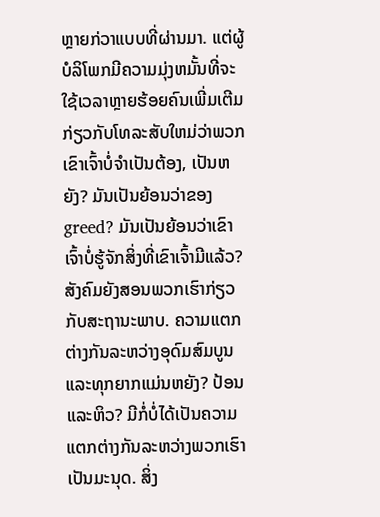ຫຼາຍກ່ວາແບບທີ່ຜ່ານມາ. ແຕ່ຜູ້ບໍລິໂພກມີຄວາມມຸ່ງຫມັ້ນທີ່ຈະໃຊ້ເວລາຫຼາຍຮ້ອຍຄົນເພີ່ມເຕີມກ່ຽວກັບໂທລະສັບໃຫມ່ວ່າພວກເຂົາເຈົ້າບໍ່ຈໍາເປັນຕ້ອງ, ເປັນຫຍັງ? ມັນເປັນຍ້ອນວ່າຂອງ greed? ມັນເປັນຍ້ອນວ່າເຂົາເຈົ້າບໍ່ຮູ້ຈັກສິ່ງທີ່ເຂົາເຈົ້າມີແລ້ວ?
ສັງຄົມຍັງສອນພວກເຮົາກ່ຽວກັບສະຖານະພາບ. ຄວາມແຕກຕ່າງກັນລະຫວ່າງອຸດົມສົມບູນແລະທຸກຍາກແມ່ນຫຍັງ? ປ້ອນແລະຫິວ? ມີກໍ່ບໍ່ໄດ້ເປັນຄວາມແຕກຕ່າງກັນລະຫວ່າງພວກເຮົາເປັນມະນຸດ. ສິ່ງ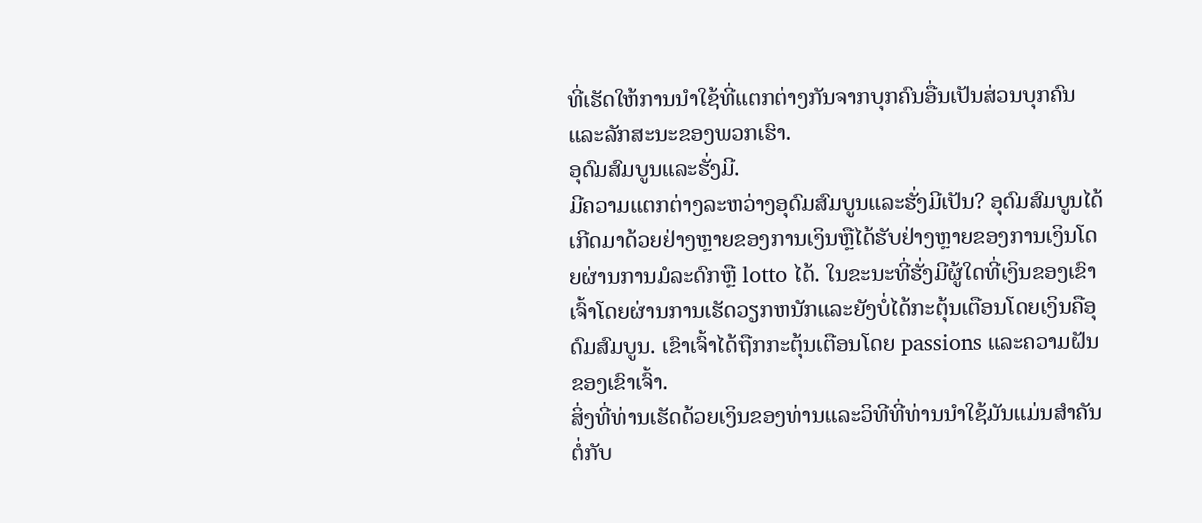ທີ່ເຮັດໃຫ້ການນໍາໃຊ້ທີ່ແຕກຕ່າງກັນຈາກບຸກຄົນອື່ນເປັນສ່ວນບຸກຄົນແລະລັກສະນະຂອງພວກເຮົາ.
ອຸດົມສົມບູນແລະຮັ່ງມີ.
ມີຄວາມແຕກຕ່າງລະຫວ່າງອຸດົມສົມບູນແລະຮັ່ງມີເປັນ? ອຸດົມສົມບູນໄດ້ເກີດມາດ້ວຍຢ່າງຫຼາຍຂອງການເງິນຫຼືໄດ້ຮັບຢ່າງຫຼາຍຂອງການເງິນໂດຍຜ່ານການມໍລະດົກຫຼື lotto ໄດ້. ໃນຂະນະທີ່ຮັ່ງມີຜູ້ໃດທີ່ເງິນຂອງເຂົາເຈົ້າໂດຍຜ່ານການເຮັດວຽກຫນັກແລະຍັງບໍ່ໄດ້ກະຕຸ້ນເຕືອນໂດຍເງິນຄືອຸດົມສົມບູນ. ເຂົາເຈົ້າໄດ້ຖືກກະຕຸ້ນເຕືອນໂດຍ passions ແລະຄວາມຝັນຂອງເຂົາເຈົ້າ.
ສິ່ງທີ່ທ່ານເຮັດດ້ວຍເງິນຂອງທ່ານແລະວິທີທີ່ທ່ານນໍາໃຊ້ມັນແມ່ນສໍາຄັນຕໍ່ກັບ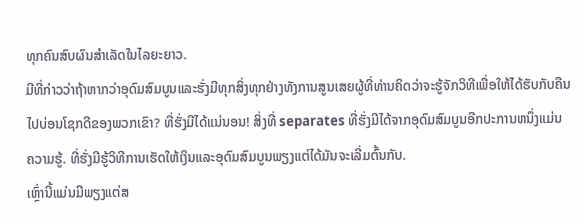ທຸກຄົນສົບຜົນສໍາເລັດໃນໄລຍະຍາວ.
ມີທີ່ກ່າວວ່າຖ້າຫາກວ່າອຸດົມສົມບູນແລະຮັ່ງມີທຸກສິ່ງທຸກຢ່າງທັງການສູນເສຍຜູ້ທີ່ທ່ານຄິດວ່າຈະຮູ້ຈັກວິທີເພື່ອໃຫ້ໄດ້ຮັບກັບຄືນໄປບ່ອນໂຊກດີຂອງພວກເຂົາ? ທີ່ຮັ່ງມີໄດ້ແນ່ນອນ! ສິ່ງທີ່ separates ທີ່ຮັ່ງມີໄດ້ຈາກອຸດົມສົມບູນອີກປະການຫນຶ່ງແມ່ນ ຄວາມຮູ້. ທີ່ຮັ່ງມີຮູ້ວິທີການເຮັດໃຫ້ເງິນແລະອຸດົມສົມບູນພຽງແຕ່ໄດ້ມັນຈະເລີ່ມຕົ້ນກັບ.
ເຫຼົ່ານີ້ແມ່ນມີພຽງແຕ່ສ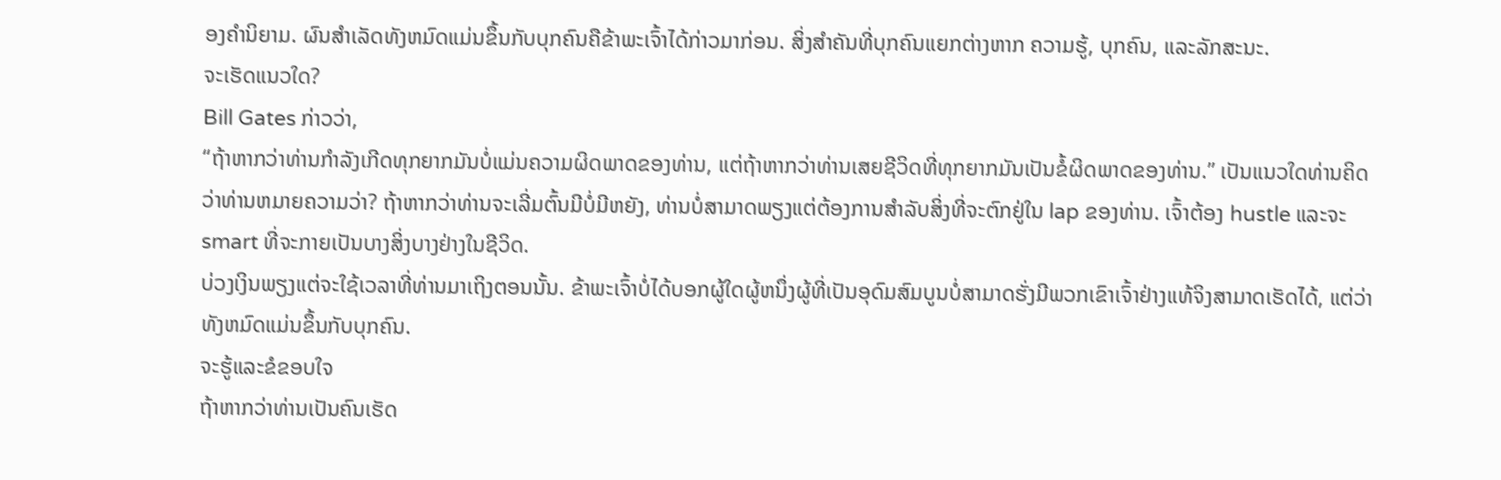ອງຄໍານິຍາມ. ຜົນສໍາເລັດທັງຫມົດແມ່ນຂຶ້ນກັບບຸກຄົນຄືຂ້າພະເຈົ້າໄດ້ກ່າວມາກ່ອນ. ສິ່ງສໍາຄັນທີ່ບຸກຄົນແຍກຕ່າງຫາກ ຄວາມຮູ້, ບຸກຄົນ, ແລະລັກສະນະ.
ຈະເຮັດແນວໃດ?
Bill Gates ກ່າວວ່າ,
“ຖ້າຫາກວ່າທ່ານກໍາລັງເກີດທຸກຍາກມັນບໍ່ແມ່ນຄວາມຜິດພາດຂອງທ່ານ, ແຕ່ຖ້າຫາກວ່າທ່ານເສຍຊີວິດທີ່ທຸກຍາກມັນເປັນຂໍ້ຜິດພາດຂອງທ່ານ.” ເປັນແນວໃດທ່ານຄິດວ່າທ່ານຫມາຍຄວາມວ່າ? ຖ້າຫາກວ່າທ່ານຈະເລີ່ມຕົ້ນມີບໍ່ມີຫຍັງ, ທ່ານບໍ່ສາມາດພຽງແຕ່ຕ້ອງການສໍາລັບສິ່ງທີ່ຈະຕົກຢູ່ໃນ lap ຂອງທ່ານ. ເຈົ້າຕ້ອງ hustle ແລະຈະ smart ທີ່ຈະກາຍເປັນບາງສິ່ງບາງຢ່າງໃນຊີວິດ.
ບ່ວງເງິນພຽງແຕ່ຈະໃຊ້ເວລາທີ່ທ່ານມາເຖິງຕອນນັ້ນ. ຂ້າພະເຈົ້າບໍ່ໄດ້ບອກຜູ້ໃດຜູ້ຫນຶ່ງຜູ້ທີ່ເປັນອຸດົມສົມບູນບໍ່ສາມາດຮັ່ງມີພວກເຂົາເຈົ້າຢ່າງແທ້ຈິງສາມາດເຮັດໄດ້, ແຕ່ວ່າທັງຫມົດແມ່ນຂຶ້ນກັບບຸກຄົນ.
ຈະຮູ້ແລະຂໍຂອບໃຈ
ຖ້າຫາກວ່າທ່ານເປັນຄົນເຮັດ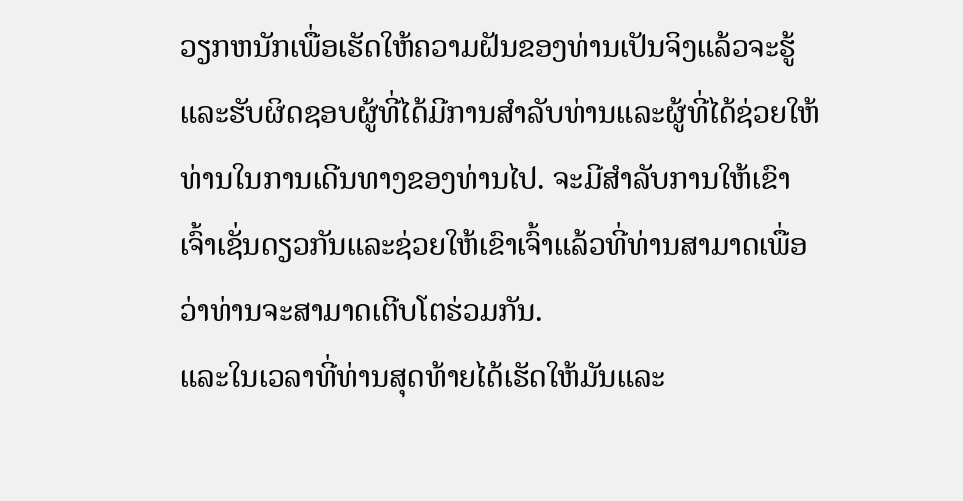ວຽກຫນັກເພື່ອເຮັດໃຫ້ຄວາມຝັນຂອງທ່ານເປັນຈິງແລ້ວຈະຮູ້ແລະຮັບຜິດຊອບຜູ້ທີ່ໄດ້ມີການສໍາລັບທ່ານແລະຜູ້ທີ່ໄດ້ຊ່ວຍໃຫ້ທ່ານໃນການເດີນທາງຂອງທ່ານໄປ. ຈະມີສໍາລັບການໃຫ້ເຂົາເຈົ້າເຊັ່ນດຽວກັນແລະຊ່ວຍໃຫ້ເຂົາເຈົ້າແລ້ວທີ່ທ່ານສາມາດເພື່ອວ່າທ່ານຈະສາມາດເຕີບໂຕຮ່ວມກັນ.
ແລະໃນເວລາທີ່ທ່ານສຸດທ້າຍໄດ້ເຮັດໃຫ້ມັນແລະ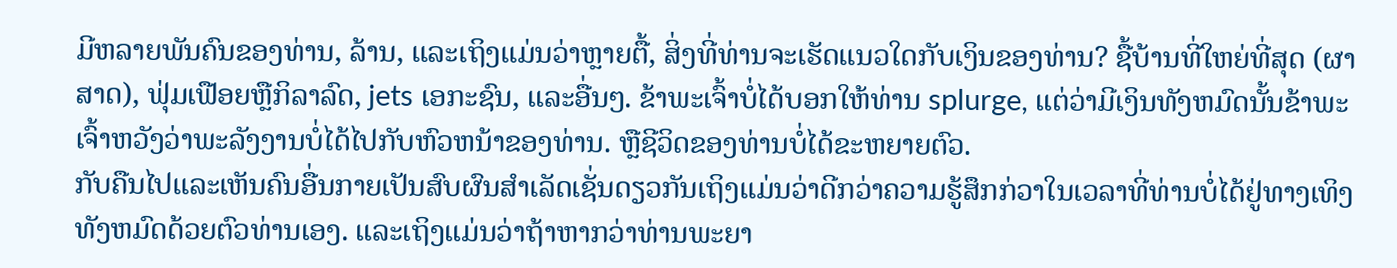ມີຫລາຍພັນຄົນຂອງທ່ານ, ລ້ານ, ແລະເຖິງແມ່ນວ່າຫຼາຍຕື້, ສິ່ງທີ່ທ່ານຈະເຮັດແນວໃດກັບເງິນຂອງທ່ານ? ຊື້ບ້ານທີ່ໃຫຍ່ທີ່ສຸດ (ຜາສາດ), ຟຸ່ມເຟືອຍຫຼືກິລາລົດ, jets ເອກະຊົນ, ແລະອື່ນໆ. ຂ້າພະເຈົ້າບໍ່ໄດ້ບອກໃຫ້ທ່ານ splurge, ແຕ່ວ່າມີເງິນທັງຫມົດນັ້ນຂ້າພະເຈົ້າຫວັງວ່າພະລັງງານບໍ່ໄດ້ໄປກັບຫົວຫນ້າຂອງທ່ານ. ຫຼືຊີວິດຂອງທ່ານບໍ່ໄດ້ຂະຫຍາຍຕົວ.
ກັບຄືນໄປແລະເຫັນຄົນອື່ນກາຍເປັນສົບຜົນສໍາເລັດເຊັ່ນດຽວກັນເຖິງແມ່ນວ່າດີກວ່າຄວາມຮູ້ສຶກກ່ວາໃນເວລາທີ່ທ່ານບໍ່ໄດ້ຢູ່ທາງເທິງທັງຫມົດດ້ວຍຕົວທ່ານເອງ. ແລະເຖິງແມ່ນວ່າຖ້າຫາກວ່າທ່ານພະຍາ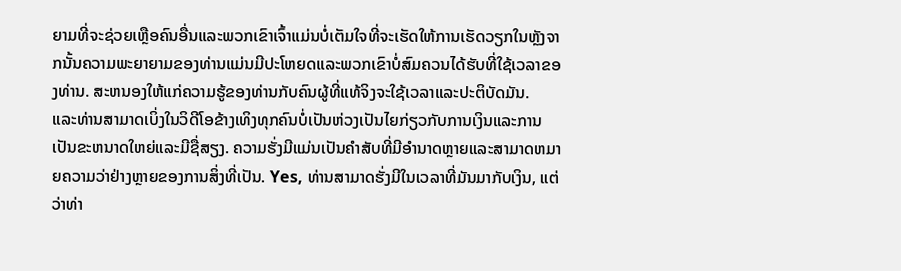ຍາມທີ່ຈະຊ່ວຍເຫຼືອຄົນອື່ນແລະພວກເຂົາເຈົ້າແມ່ນບໍ່ເຕັມໃຈທີ່ຈະເຮັດໃຫ້ການເຮັດວຽກໃນຫຼັງຈາກນັ້ນຄວາມພະຍາຍາມຂອງທ່ານແມ່ນມີປະໂຫຍດແລະພວກເຂົາບໍ່ສົມຄວນໄດ້ຮັບທີ່ໃຊ້ເວລາຂອງທ່ານ. ສະຫນອງໃຫ້ແກ່ຄວາມຮູ້ຂອງທ່ານກັບຄົນຜູ້ທີ່ແທ້ຈິງຈະໃຊ້ເວລາແລະປະຕິບັດມັນ.
ແລະທ່ານສາມາດເບິ່ງໃນວິດີໂອຂ້າງເທິງທຸກຄົນບໍ່ເປັນຫ່ວງເປັນໄຍກ່ຽວກັບການເງິນແລະການເປັນຂະຫນາດໃຫຍ່ແລະມີຊື່ສຽງ. ຄວາມຮັ່ງມີແມ່ນເປັນຄໍາສັບທີ່ມີອໍານາດຫຼາຍແລະສາມາດຫມາຍຄວາມວ່າຢ່າງຫຼາຍຂອງການສິ່ງທີ່ເປັນ. Yes, ທ່ານສາມາດຮັ່ງມີໃນເວລາທີ່ມັນມາກັບເງິນ, ແຕ່ວ່າທ່າ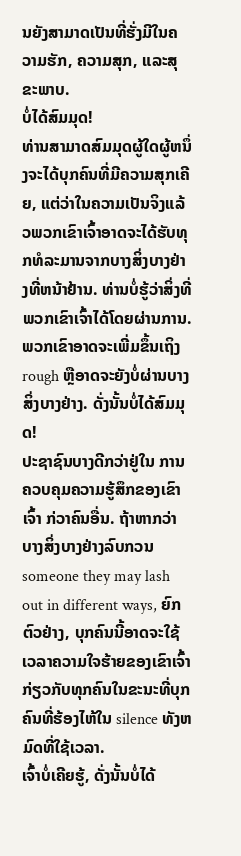ນຍັງສາມາດເປັນທີ່ຮັ່ງມີໃນຄວາມຮັກ, ຄວາມສຸກ, ແລະສຸຂະພາບ.
ບໍ່ໄດ້ສົມມຸດ!
ທ່ານສາມາດສົມມຸດຜູ້ໃດຜູ້ຫນຶ່ງຈະໄດ້ບຸກຄົນທີ່ມີຄວາມສຸກເຄີຍ, ແຕ່ວ່າໃນຄວາມເປັນຈິງແລ້ວພວກເຂົາເຈົ້າອາດຈະໄດ້ຮັບທຸກທໍລະມານຈາກບາງສິ່ງບາງຢ່າງທີ່ຫນ້າຢ້ານ. ທ່ານບໍ່ຮູ້ວ່າສິ່ງທີ່ ພວກເຂົາເຈົ້າໄດ້ໂດຍຜ່ານການ. ພວກເຂົາອາດຈະເພີ່ມຂຶ້ນເຖິງ rough ຫຼືອາດຈະຍັງບໍ່ຜ່ານບາງສິ່ງບາງຢ່າງ. ດັ່ງນັ້ນບໍ່ໄດ້ສົມມຸດ!
ປະຊາຊົນບາງດີກວ່າຢູ່ໃນ ການຄວບຄຸມຄວາມຮູ້ສຶກຂອງເຂົາເຈົ້າ ກ່ວາຄົນອື່ນ. ຖ້າຫາກວ່າບາງສິ່ງບາງຢ່າງລົບກວນ
someone they may lash out in different ways, ຍົກຕົວຢ່າງ, ບຸກຄົນນີ້ອາດຈະໃຊ້ເວລາຄວາມໃຈຮ້າຍຂອງເຂົາເຈົ້າກ່ຽວກັບທຸກຄົນໃນຂະນະທີ່ບຸກຄົນທີ່ຮ້ອງໄຫ້ໃນ silence ທັງຫມົດທີ່ໃຊ້ເວລາ.
ເຈົ້າບໍ່ເຄີຍຮູ້, ດັ່ງນັ້ນບໍ່ໄດ້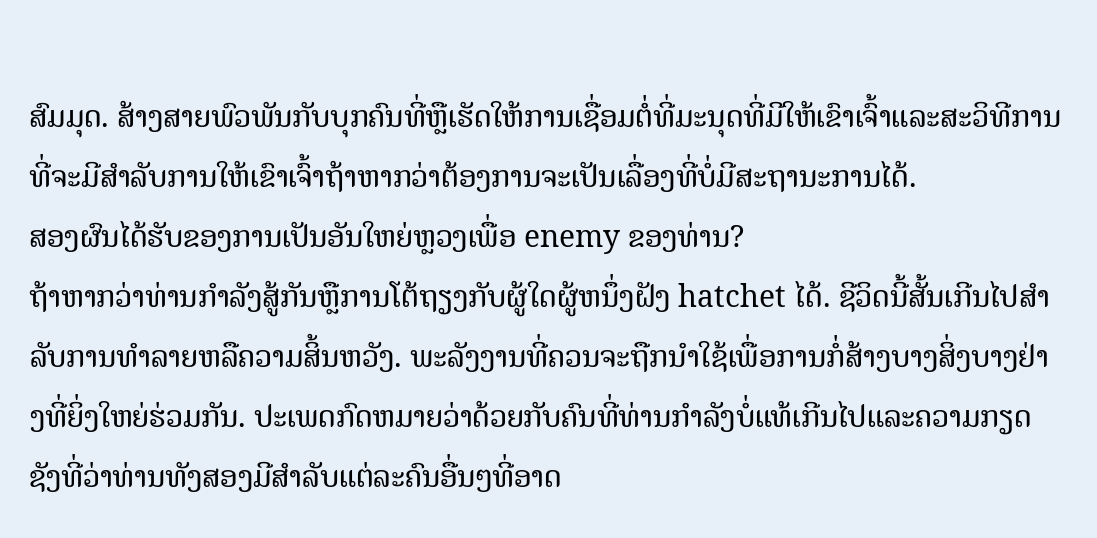ສົມມຸດ. ສ້າງສາຍພົວພັນກັບບຸກຄົນທີ່ຫຼືເຮັດໃຫ້ການເຊື່ອມຕໍ່ທີ່ມະນຸດທີ່ມີໃຫ້ເຂົາເຈົ້າແລະສະວິທີການທີ່ຈະມີສໍາລັບການໃຫ້ເຂົາເຈົ້າຖ້າຫາກວ່າຕ້ອງການຈະເປັນເລື່ອງທີ່ບໍ່ມີສະຖານະການໄດ້.
ສອງຜົນໄດ້ຮັບຂອງການເປັນອັນໃຫຍ່ຫຼວງເພື່ອ enemy ຂອງທ່ານ?
ຖ້າຫາກວ່າທ່ານກໍາລັງສູ້ກັນຫຼືການໂຕ້ຖຽງກັບຜູ້ໃດຜູ້ຫນຶ່ງຝັງ hatchet ໄດ້. ຊີວິດນີ້ສັ້ນເກີນໄປສໍາລັບການທໍາລາຍຫລືຄວາມສິ້ນຫວັງ. ພະລັງງານທີ່ຄວນຈະຖືກນໍາໃຊ້ເພື່ອການກໍ່ສ້າງບາງສິ່ງບາງຢ່າງທີ່ຍິ່ງໃຫຍ່ຮ່ວມກັນ. ປະເພດກົດຫມາຍວ່າດ້ວຍກັບຄົນທີ່ທ່ານກໍາລັງບໍ່ແທ້ເກີນໄປແລະຄວາມກຽດຊັງທີ່ວ່າທ່ານທັງສອງມີສໍາລັບແຕ່ລະຄົນອື່ນໆທີ່ອາດ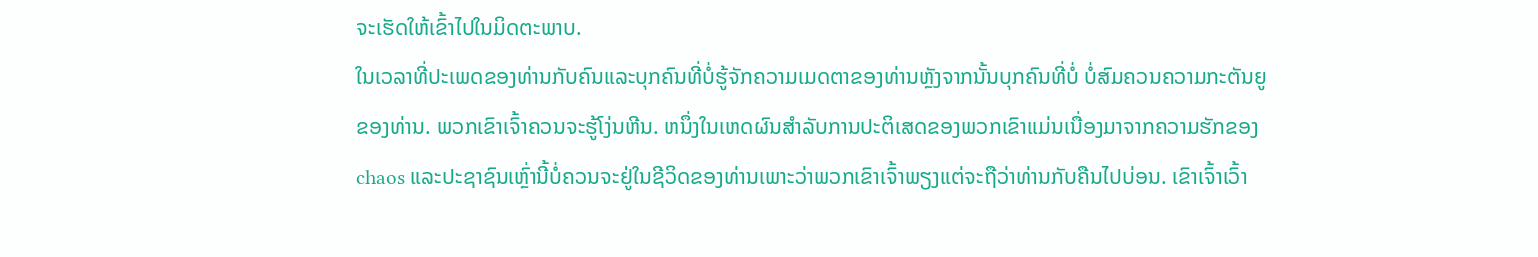ຈະເຮັດໃຫ້ເຂົ້າໄປໃນມິດຕະພາບ.
ໃນເວລາທີ່ປະເພດຂອງທ່ານກັບຄົນແລະບຸກຄົນທີ່ບໍ່ຮູ້ຈັກຄວາມເມດຕາຂອງທ່ານຫຼັງຈາກນັ້ນບຸກຄົນທີ່ບໍ່ ບໍ່ສົມຄວນຄວາມກະຕັນຍູຂອງທ່ານ. ພວກເຂົາເຈົ້າຄວນຈະຮູ້ໂງ່ນຫີນ. ຫນຶ່ງໃນເຫດຜົນສໍາລັບການປະຕິເສດຂອງພວກເຂົາແມ່ນເນື່ອງມາຈາກຄວາມຮັກຂອງ chaos ແລະປະຊາຊົນເຫຼົ່ານີ້ບໍ່ຄວນຈະຢູ່ໃນຊີວິດຂອງທ່ານເພາະວ່າພວກເຂົາເຈົ້າພຽງແຕ່ຈະຖືວ່າທ່ານກັບຄືນໄປບ່ອນ. ເຂົາເຈົ້າເວົ້າ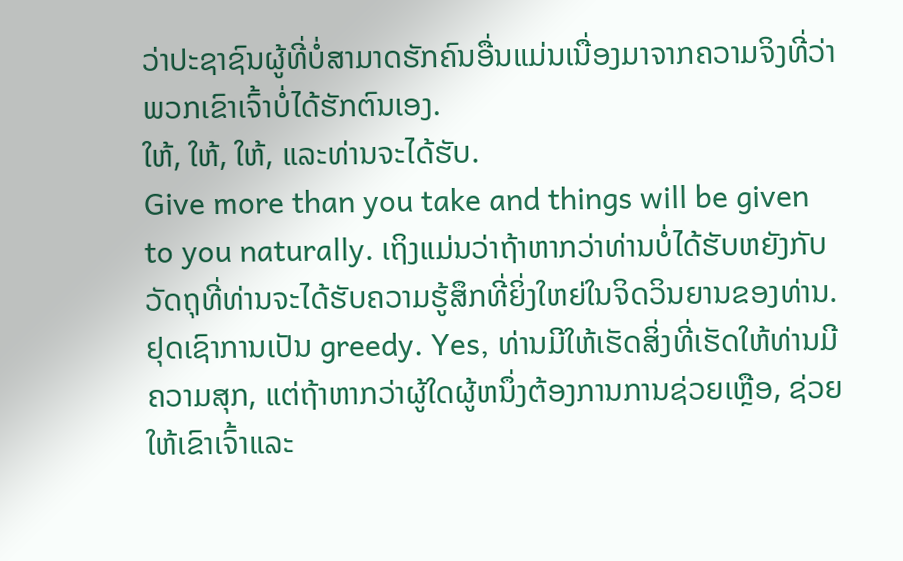ວ່າປະຊາຊົນຜູ້ທີ່ບໍ່ສາມາດຮັກຄົນອື່ນແມ່ນເນື່ອງມາຈາກຄວາມຈິງທີ່ວ່າພວກເຂົາເຈົ້າບໍ່ໄດ້ຮັກຕົນເອງ.
ໃຫ້, ໃຫ້, ໃຫ້, ແລະທ່ານຈະໄດ້ຮັບ.
Give more than you take and things will be given to you naturally. ເຖິງແມ່ນວ່າຖ້າຫາກວ່າທ່ານບໍ່ໄດ້ຮັບຫຍັງກັບວັດຖຸທີ່ທ່ານຈະໄດ້ຮັບຄວາມຮູ້ສຶກທີ່ຍິ່ງໃຫຍ່ໃນຈິດວິນຍານຂອງທ່ານ. ຢຸດເຊົາການເປັນ greedy. Yes, ທ່ານມີໃຫ້ເຮັດສິ່ງທີ່ເຮັດໃຫ້ທ່ານມີຄວາມສຸກ, ແຕ່ຖ້າຫາກວ່າຜູ້ໃດຜູ້ຫນຶ່ງຕ້ອງການການຊ່ວຍເຫຼືອ, ຊ່ວຍໃຫ້ເຂົາເຈົ້າແລະ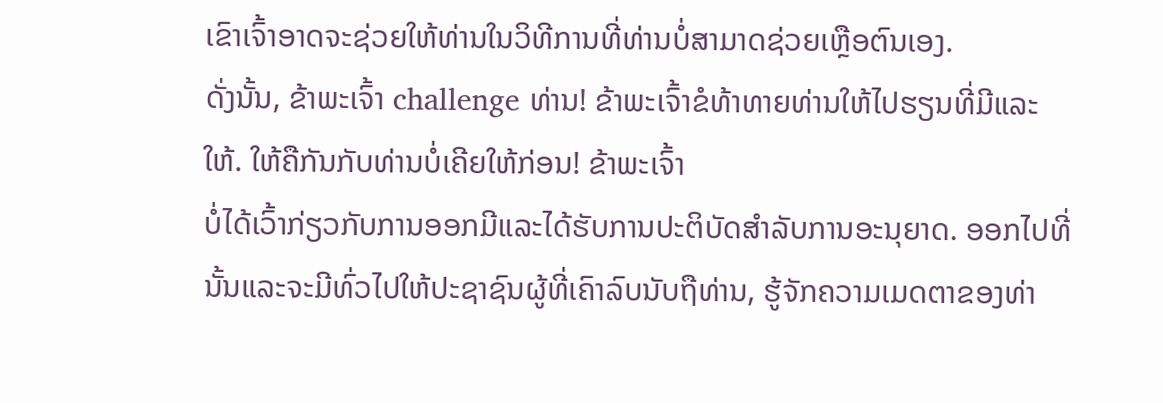ເຂົາເຈົ້າອາດຈະຊ່ວຍໃຫ້ທ່ານໃນວິທີການທີ່ທ່ານບໍ່ສາມາດຊ່ວຍເຫຼືອຕົນເອງ.
ດັ່ງນັ້ນ, ຂ້າພະເຈົ້າ challenge ທ່ານ! ຂ້າພະເຈົ້າຂໍທ້າທາຍທ່ານໃຫ້ໄປຮຽນທີ່ມີແລະໃຫ້. ໃຫ້ຄືກັນກັບທ່ານບໍ່ເຄີຍໃຫ້ກ່ອນ! ຂ້າພະເຈົ້າ
ບໍ່ໄດ້ເວົ້າກ່ຽວກັບການອອກມີແລະໄດ້ຮັບການປະຕິບັດສໍາລັບການອະນຸຍາດ. ອອກໄປທີ່ນັ້ນແລະຈະມີທົ່ວໄປໃຫ້ປະຊາຊົນຜູ້ທີ່ເຄົາລົບນັບຖືທ່ານ, ຮູ້ຈັກຄວາມເມດຕາຂອງທ່າ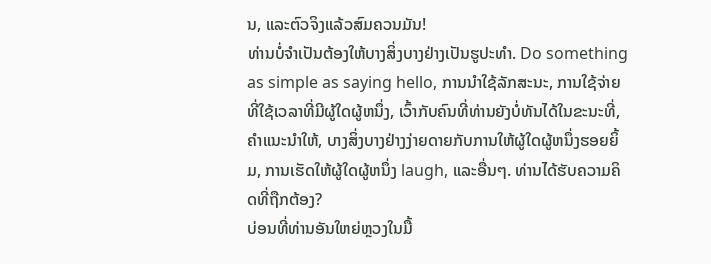ນ, ແລະຕົວຈິງແລ້ວສົມຄວນມັນ!
ທ່ານບໍ່ຈໍາເປັນຕ້ອງໃຫ້ບາງສິ່ງບາງຢ່າງເປັນຮູປະທໍາ. Do something as simple as saying hello, ການນໍາໃຊ້ລັກສະນະ, ການໃຊ້ຈ່າຍທີ່ໃຊ້ເວລາທີ່ມີຜູ້ໃດຜູ້ຫນຶ່ງ, ເວົ້າກັບຄົນທີ່ທ່ານຍັງບໍ່ທັນໄດ້ໃນຂະນະທີ່, ຄໍາແນະນໍາໃຫ້, ບາງສິ່ງບາງຢ່າງງ່າຍດາຍກັບການໃຫ້ຜູ້ໃດຜູ້ຫນຶ່ງຮອຍຍິ້ມ, ການເຮັດໃຫ້ຜູ້ໃດຜູ້ຫນຶ່ງ laugh, ແລະອື່ນໆ. ທ່ານໄດ້ຮັບຄວາມຄິດທີ່ຖືກຕ້ອງ?
ບ່ອນທີ່ທ່ານອັນໃຫຍ່ຫຼວງໃນມື້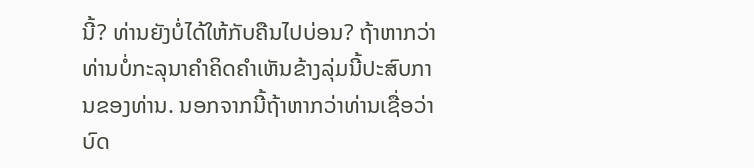ນີ້? ທ່ານຍັງບໍ່ໄດ້ໃຫ້ກັບຄືນໄປບ່ອນ? ຖ້າຫາກວ່າທ່ານບໍ່ກະລຸນາຄໍາຄິດຄໍາເຫັນຂ້າງລຸ່ມນີ້ປະສົບການຂອງທ່ານ. ນອກຈາກນີ້ຖ້າຫາກວ່າທ່ານເຊື່ອວ່າບົດ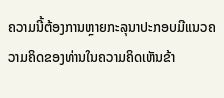ຄວາມນີ້ຕ້ອງການຫຼາຍກະລຸນາປະກອບມີແນວຄວາມຄິດຂອງທ່ານໃນຄວາມຄິດເຫັນຂ້າ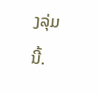ງລຸ່ມນີ້.